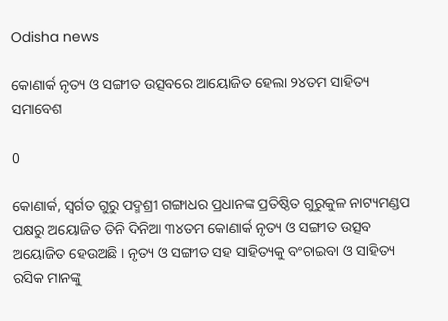Odisha news

କୋଣାର୍କ ନୃତ୍ୟ ଓ ସଙ୍ଗୀତ ଉତ୍ସବରେ ଆୟୋଜିତ ହେଲା ୨୪ତମ ସାହିତ୍ୟ ସମାବେଶ

0

କୋଣାର୍କ, ସ୍ୱର୍ଗତ ଗୁରୁ ପଦ୍ମଶ୍ରୀ ଗଙ୍ଗାଧର ପ୍ରଧାନଙ୍କ ପ୍ରତିଷ୍ଠିତ ଗୁରୁକୁଳ ନାଟ୍ୟମଣ୍ଡପ ପକ୍ଷରୁ ଅୟୋଜିତ ତିନି ଦିନିଆ ୩୪ତମ କୋଣାର୍କ ନୃତ୍ୟ ଓ ସଙ୍ଗୀତ ଉତ୍ସବ ଅୟୋଜିତ ହେଉଅଛି । ନୃତ୍ୟ ଓ ସଙ୍ଗୀତ ସହ ସାହିତ୍ୟକୁ ବଂଚାଇବା ଓ ସାହିତ୍ୟ ରସିକ ମାନଙ୍କୁ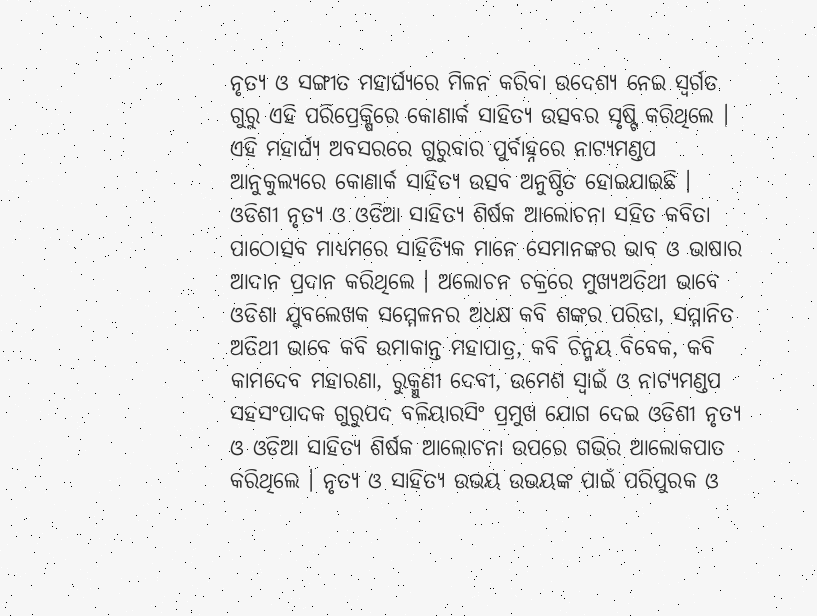ନୃତ୍ୟ ଓ ସଙ୍ଗୀତ ମହାର୍ଘ୍ୟରେ ମିଳନ କରିବା ଉଦେଶ୍ୟ ନେଇ ସ୍ୱର୍ଗତ ଗୁରୁ ଏହି ପରିପ୍ରେକ୍ଷିରେ କୋଣାର୍କ ସାହିତ୍ୟ ଉତ୍ସବର ସୃଷ୍ଟି କରିଥିଲେ । ଏହି ମହାର୍ଘ୍ୟ ଅବସରରେ ଗୁରୁବାର ପୁର୍ବାହ୍ନରେ ନାଟ୍ୟମଣ୍ଡପ ଆନୁକୁଲ୍ୟରେ କୋଣାର୍କ ସାହିତ୍ୟ ଉତ୍ସବ ଅନୁଷ୍ଠିତ ହୋଇଯାଇଛି । ଓଡିଶୀ ନୃତ୍ୟ ଓ ଓଡିଆ ସାହିତ୍ୟ ଶିର୍ଷକ ଆଲୋଚନା ସହିତ କବିତା ପାଠୋତ୍ସବ ମାଧ୍ୟମରେ ସାହିତ୍ୟିକ ମାନେ ସେମାନଙ୍କର ଭାବ ଓ ଭାଷାର ଆଦାନ ପ୍ରଦାନ କରିଥିଲେ । ଅଲୋଚନ ଚକ୍ରରେ ମୁଖ୍ୟଅତିଥୀ ଭାବେ ଓଡିଶା ଯୁବଲେଖକ ସମ୍ମେଳନର ଅଧକ୍ଷ କବି ଶଙ୍କର ପରିଡା, ସମ୍ମାନିତ ଅତିଥୀ ଭାବେ କବି ଉମାକାନ୍ତ ମହାପାତ୍ର, କବି ଚିନ୍ମୟ ବିବେକ, କବି କାମଦେବ ମହାରଣା, ରୁକ୍ମୁଣୀ ଦେବୀ, ଉମେଶ ସ୍ୱାଇଁ ଓ ନାଟ୍ୟମଣ୍ଡପ ସହସଂପାଦକ ଗୁରୁପଦ ବଳିୟାରସିଂ ପ୍ରମୁଖ ଯୋଗ ଦେଇ ଓଡିଶୀ ନୃତ୍ୟ ଓ ଓଡିଆ ସାହିତ୍ୟ ଶିର୍ଷକ ଆଲୋଚନା ଉପରେ ଗଭିର ଆଲୋକପାତ କରିଥିଲେ । ନୃତ୍ୟ ଓ ସାହିତ୍ୟ ଉଭୟ ଉଭୟଙ୍କ ପାଇଁ ପରିପୁରକ ଓ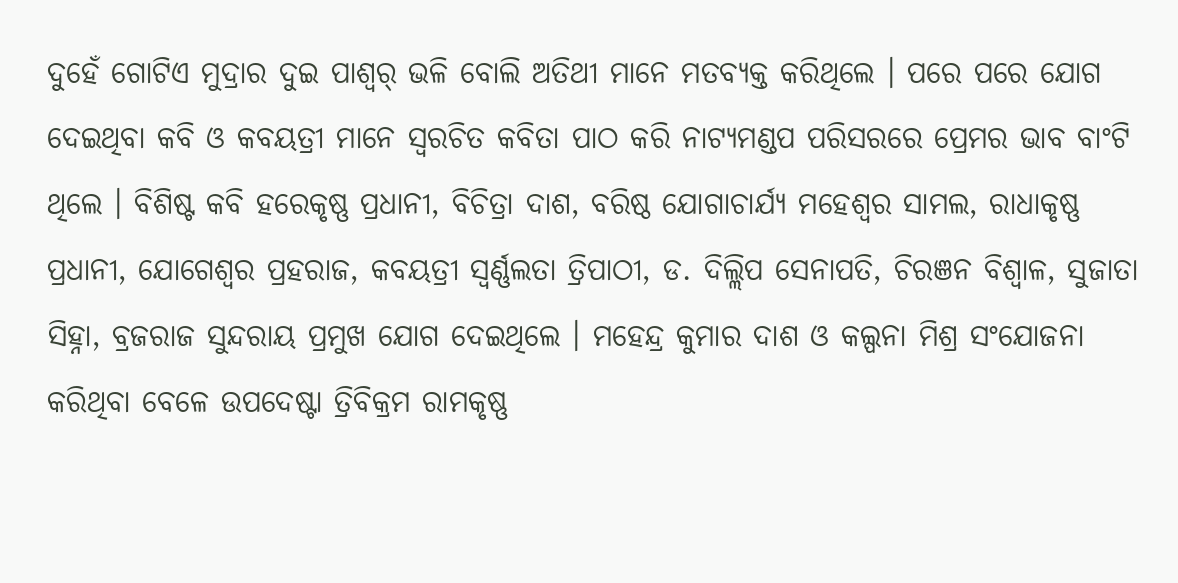ଦୁହେଁ ଗୋଟିଏ ମୁଦ୍ରାର ଦୁଇ ପାଶ୍ୱର୍ ଭଳି ବୋଲି ଅତିଥୀ ମାନେ ମତବ୍ୟକ୍ତ କରିଥିଲେ । ପରେ ପରେ ଯୋଗ ଦେଇଥିବା କବି ଓ କବୟତ୍ରୀ ମାନେ ସ୍ୱରଚିତ କବିତା ପାଠ କରି ନାଟ୍ୟମଣ୍ଡପ ପରିସରରେ ପ୍ରେମର ଭାବ ବାଂଟି ଥିଲେ । ବିଶିଷ୍ଟ କବି ହରେକୃଷ୍ଣ ପ୍ରଧାନୀ, ବିଚିତ୍ରା ଦାଶ, ବରିଷ୍ଠ ଯୋଗାଚାର୍ଯ୍ୟ ମହେଶ୍ୱର ସାମଲ, ରାଧାକୃଷ୍ଣ ପ୍ରଧାନୀ, ଯୋଗେଶ୍ୱର ପ୍ରହରାଜ, କବୟତ୍ରୀ ସ୍ୱର୍ଣ୍ଣଲତା ତ୍ରିପାଠୀ, ଡ. ଦିଲ୍ଲିପ ସେନାପତି, ଚିରଞନ ବିଶ୍ୱାଳ, ସୁଜାତା ସିହ୍ନା, ବ୍ରଜରାଜ ସୁନ୍ଦରାୟ ପ୍ରମୁଖ ଯୋଗ ଦେଇଥିଲେ । ମହେନ୍ଦ୍ର କୁମାର ଦାଶ ଓ କଲ୍ପନା ମିଶ୍ର ସଂଯୋଜନା କରିଥିବା ବେଳେ ଉପଦେଷ୍ଟା ତ୍ରିବିକ୍ରମ ରାମକୃଷ୍ଣ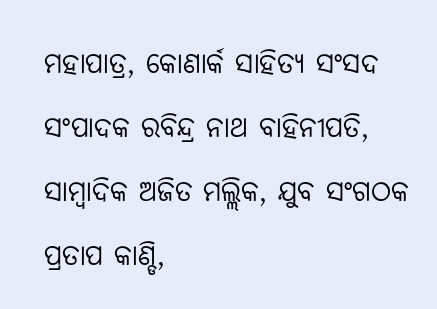ମହାପାତ୍ର, କୋଣାର୍କ ସାହିତ୍ୟ ସଂସଦ ସଂପାଦକ ରବିନ୍ଦ୍ର ନାଥ ବାହିନୀପତି, ସାମ୍ବାଦିକ ଅଜିତ ମଲ୍ଲିକ, ଯୁବ ସଂଗଠକ ପ୍ରତାପ କାଣ୍ଡି,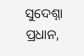ସୁଦେଶ୍ନା ପ୍ରଧାନ,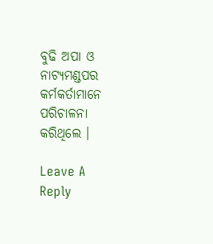ବୁଢି ଅପା ଓ ନାଟ୍ୟମଣ୍ଡପର କର୍ମକର୍ତାମାନେ ପରିଚାଳନା କରିଥିଲେ ।

Leave A Reply